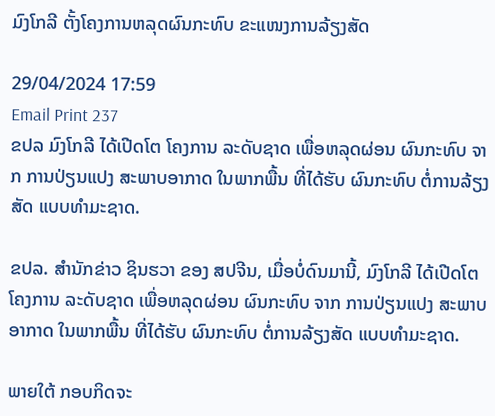ມົງໂກລີ ຕັ້ງໂຄງການຫລຸດຜົນກະທົບ ຂະແໜງການລ້ຽງສັດ

29/04/2024 17:59
Email Print 237
ຂປລ ມົງໂກລີ ໄດ້ເປີດໂຕ ໂຄງການ ລະດັບຊາດ ເພື່ອຫລຸດຜ່ອນ ຜົນກະທົບ ຈາກ ການປ່ຽນແປງ ສະພາບອາກາດ ໃນພາກພື້ນ ທີ່ໄດ້ຮັບ ຜົນກະທົບ ຕໍ່ການລ້ຽງສັດ ແບບທຳມະຊາດ.

ຂປລ. ສຳນັກຂ່າວ ຊິນຮວາ ຂອງ ສປຈີນ, ເມື່ອບໍ່ດົນມານີ້, ມົງໂກລີ ໄດ້ເປີດໂຕ ໂຄງການ ລະດັບຊາດ ເພື່ອຫລຸດຜ່ອນ ຜົນກະທົບ ຈາກ ການປ່ຽນແປງ ສະພາບອາກາດ ໃນພາກພື້ນ ທີ່ໄດ້ຮັບ ຜົນກະທົບ ຕໍ່ການລ້ຽງສັດ ແບບທຳມະຊາດ.

ພາຍໃຕ້ ກອບກິດຈະ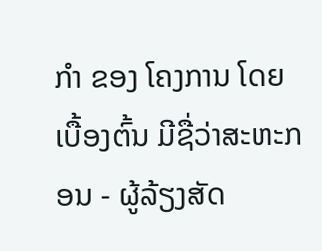ກຳ ຂອງ ໂຄງການ ໂດຍເບື້ອງຕົ້ນ ມີຊື່ວ່າສະຫະກອນ - ຜູ້ລ້ຽງສັດ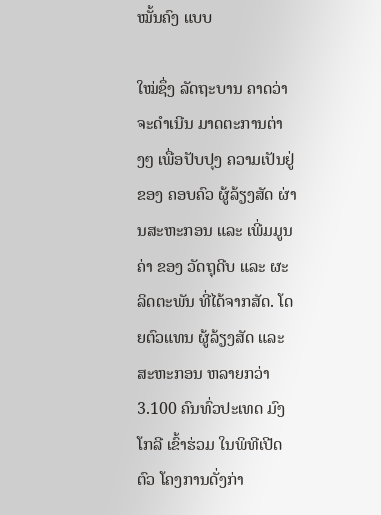ໝັ້ນຄົງ ແບບ

ໃໝ່ຊຶ່ງ ລັດຖະບານ ຄາດວ່າ ຈະດຳເນີນ ມາດຕະການຕ່າງໆ ເພື່ອປັບປຸງ ຄວາມເປັນຢູ່ ຂອງ ຄອບຄົວ ຜູ້ລ້ຽງສັດ ຜ່ານສະຫະກອນ ແລະ ເພີ່ມມູນຄ່າ ຂອງ ວັດຖຸດີບ ແລະ ຜະລິດຕະພັນ ທີ່ໄດ້ຈາກສັດ. ໂດຍຕົວແທນ ຜູ້ລ້ຽງສັດ ແລະ ສະຫະກອນ ຫລາຍກວ່າ 3.100 ຄົນທົ່ວປະເທດ ມົງໂກລີ ເຂົ້າຮ່ວມ ໃນພິທີເປີດຕົວ ໂຄງການດັ່ງກ່າ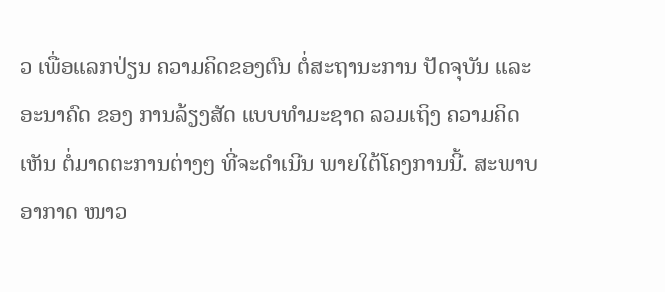ວ ເພື່ອແລກປ່ຽນ ຄວາມຄິດຂອງຕົນ ຕໍ່ສະຖານະການ ປັດຈຸບັນ ແລະ ອະນາຄົດ ຂອງ ການລ້ຽງສັດ ແບບທຳມະຊາດ ລວມເຖິງ ຄວາມຄິດເຫັນ ຕໍ່ມາດຕະການຕ່າງໆ ທີ່ຈະດຳເນີນ ພາຍໃຕ້ໂຄງການນີ້. ສະພາບອາກາດ ໜາວ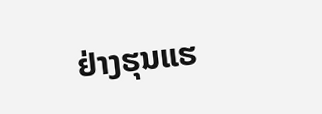ຢ່າງຮຸນແຮ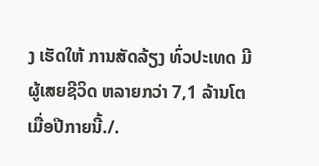ງ ເຮັດໃຫ້ ການສັດລ້ຽງ ທົ່ວປະເທດ ມີຜູ້ເສຍຊີວິດ ຫລາຍກວ່າ 7,1 ລ້ານໂຕ ເມື່ອປີກາຍນີ້./.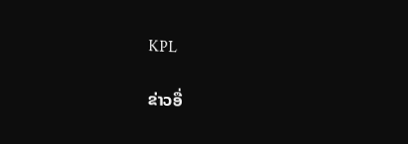KPL

ຂ່າວອື່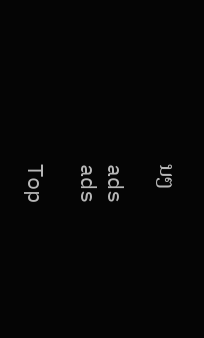ນໆ

ads
ads

Top